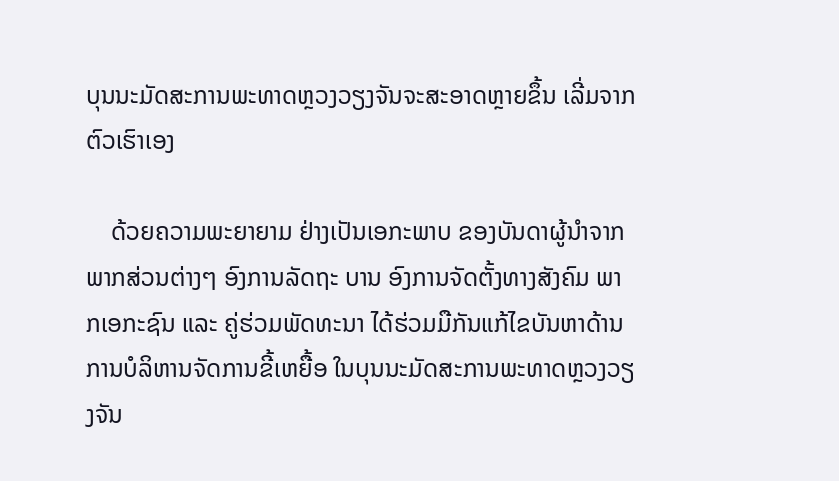ບຸນນະມັດສະການພະທາດຫຼວງວຽງຈັນຈະສະອາດຫຼາຍຂຶ້ນ ເລີ່ມຈາກຕົວເຮົາເອງ

    ດ້ວຍຄວາມພະຍາຍາມ ຢ່າງເປັນເອກະພາບ ຂອງບັນດາຜູ້ນຳຈາກພາກສ່ວນຕ່າງໆ ອົງການລັດຖະ ບານ ອົງການຈັດຕັ້ງທາງສັງຄົມ ພາກເອກະຊົນ ແລະ ຄູ່ຮ່ວມພັດທະນາ ໄດ້ຮ່ວມມືກັນແກ້ໄຂບັນຫາດ້ານການບໍລິຫານຈັດການຂີ້ເຫຍື້ອ ໃນບຸນນະມັດສະການພະທາດຫຼວງວຽງຈັນ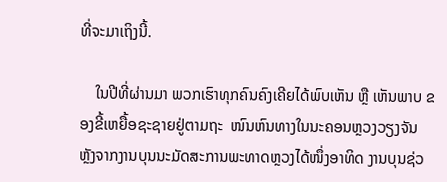ທີ່ຈະມາເຖິງນີ້.

    ໃນປີທີ່ຜ່ານມາ ພວກເຮົາທຸກຄົນຄົງເຄີຍໄດ້ພົບເຫັນ ຫຼື ເຫັນພາບ ຂອງຂີ້ເຫຍື້ອຊະຊາຍຢູ່ຕາມຖະ  ໜົນຫົນທາງໃນນະຄອນຫຼວງວຽງຈັນ ຫຼັງຈາກງານບຸນນະມັດສະການພະທາດຫຼວງໄດ້ໜຶ່ງອາທິດ ງານບຸນຊ່ວ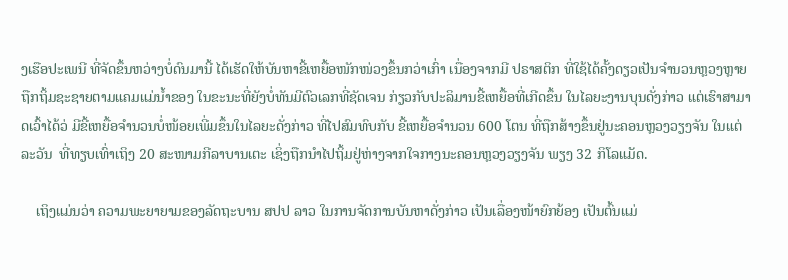ງເຮືອປະເພນີ ທີ່ຈັດຂຶ້ນຫວ່າງບໍ່ດົນມານີ້ ໄດ້ເຮັດໃຫ້ບັນຫາຂີ້ເຫຍື້ອໜັກໜ່ວງຂຶ້ນກວ່າເກົ່າ ເນື່ອງຈາກມີ ປຣາສຕິກ ທີ່ໃຊ້ໄດ້ຄັ້ງດຽວເປັນຈຳນວນຫຼວງຫຼາຍ ຖືກຖິ້ມຊະຊາຍຕາມແຄມແມ່ນ້ຳຂອງ ໃນຂະນະທີ່ຍັງບໍ່ທັນມີຕົວເລກທີ່ຊັດເຈນ ກ່ຽວກັບປະລິມານຂີ້ເຫຍື້ອທີ່ເກີດຂຶ້ນ ໃນໄລຍະງານບຸນດັ່ງກ່າວ ແຕ່ເຮົາສາມາດເວົ້າໄດ້ວ່ ມີຂີ້ເຫຍື້ອຈຳນວນບໍ່ໜ້ອຍເພີ່ມຂຶ້ນໃນໄລຍະດັ່ງກ່າວ ທີ່ໄປສົມທົບກັບ ຂີ້ເຫຍື້ອຈຳນວນ 600 ໂຕນ ທີ່ຖືກສ້າງຂຶ້ນຢູ່ນະຄອນຫຼວງວຽງຈັນ ໃນແຕ່ລະວັນ  ທີ່ທຽບເທົ່າເຖິງ 20 ສະໜາມກີລາບານເຕະ ເຊິ່ງຖືກນຳໄປຖິ້ມຢູ່ຫ່າງຈາກໃຈກາງນະຄອນຫຼວງວຽງຈັນ ພຽງ 32 ກິໂລແມັດ.

    ເຖິງແມ່ນວ່າ ຄວາມພະຍາຍາມຂອງລັດຖະບານ ສປປ ລາວ ໃນການຈັດການບັນຫາດັ່ງກ່າວ ເປັນເລື່ອງໜ້າຍົກຍ້ອງ ເປັນຕົ້ນແມ່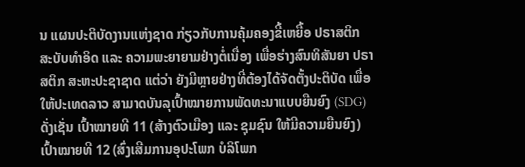ນ ແຜນປະຕິບັດງານແຫ່ງຊາດ ກ່ຽວກັບການຄຸ້ມຄອງຂີ້ເຫຍື້ອ ປຣາສຕິກ ສະບັບທຳອິດ ແລະ ຄວາມພະຍາຍາມຢ່າງຕໍ່ເນື່ອງ ເພື່ອຮ່າງສົນທິສັນຍາ ປຣາສຕິກ ສະຫະປະຊາຊາດ ແຕ່ວ່າ ຍັງມີຫຼາຍຢ່າງທີ່ຕ້ອງໄດ້ຈັດຕັ້ງປະຕິບັດ ເພື່ອໃຫ້ປະເທດລາວ ສາມາດບັນລຸເປົ້າໝາຍການພັດທະນາແບບຍືນຍົງ (SDG) ດັ່ງເຊັ່ນ ເປົ້າໝາຍທີ 11 (ສ້າງຕົວເມືອງ ແລະ ຊຸມຊົນ ໃຫ້ມີຄວາມຍືນຍົງ) ເປົ້າໝາຍທີ 12 (ສົ່ງເສີມການອຸປະໂພກ ບໍລິໂພກ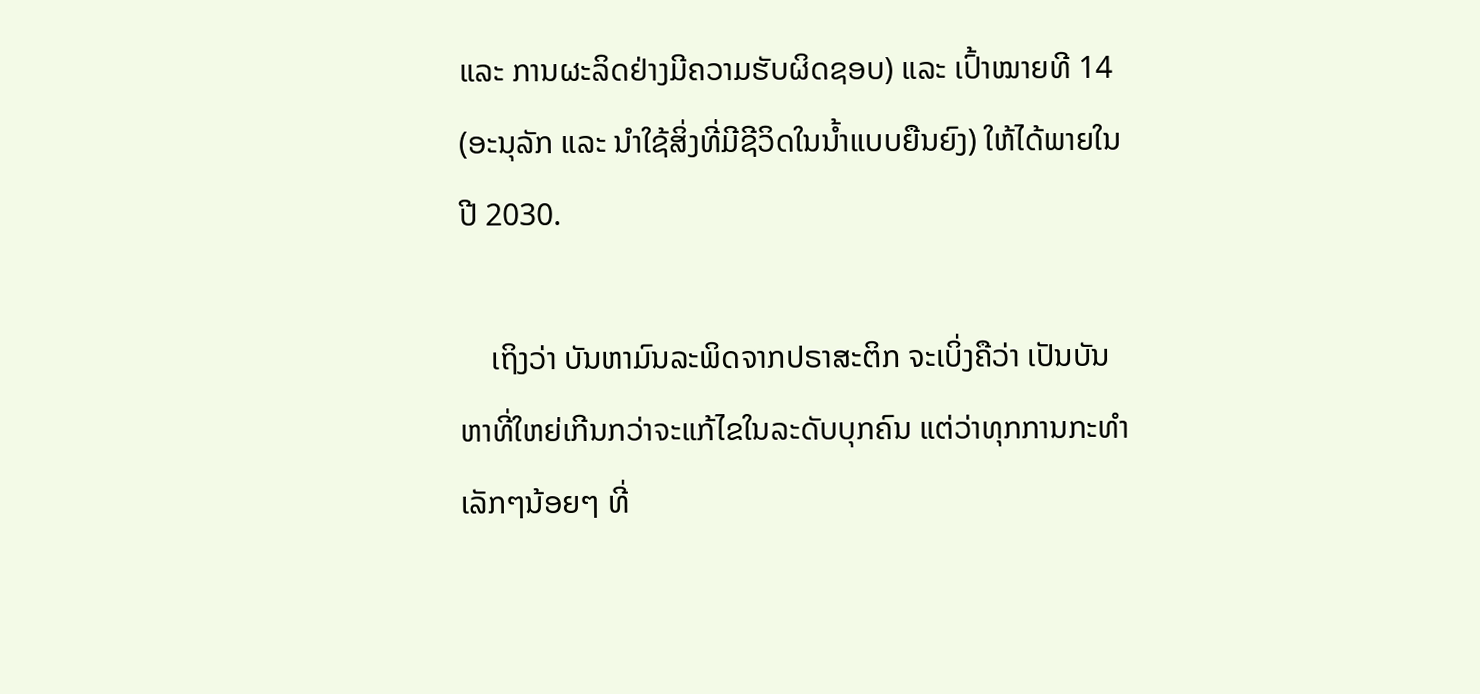ແລະ ການຜະລິດຢ່າງມີຄວາມຮັບຜິດຊອບ) ແລະ ເປົ້າໝາຍທີ 14 (ອະນຸລັກ ແລະ ນຳໃຊ້ສິ່ງທີ່ມີຊີວິດໃນນ້ຳແບບຍືນຍົງ) ໃຫ້ໄດ້ພາຍໃນປີ 2030.

    ເຖິງວ່າ ບັນຫາມົນລະພິດຈາກປຣາສະຕິກ ຈະເບິ່ງຄືວ່າ ເປັນບັນຫາທີ່ໃຫຍ່ເກີນກວ່າຈະແກ້ໄຂໃນລະດັບບຸກຄົນ ແຕ່ວ່າທຸກການກະທຳເລັກໆນ້ອຍໆ ທີ່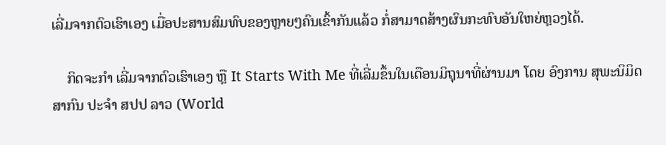ເລີ່ມຈາກຕົວເຮົາເອງ ເມື່ອປະສານສົມທົບຂອງຫຼາຍໆຄົນເຂົ້າກັນແລ້ວ ກໍ່ສາມາດສ້າງຜົນກະທົບອັນໃຫຍ່ຫຼວງໄດ້.

    ກິດຈະກຳ ເລີ່ມຈາກຕົວເຮົາເອງ ຫຼື It Starts With Me ທີ່ເລີ່ມຂຶ້ນໃນເດືອນມິຖຸນາທີ່ຜ່ານມາ ໂດຍ ອົງການ ສຸພະນິມິດສາກົນ ປະຈໍາ ສປປ ລາວ (World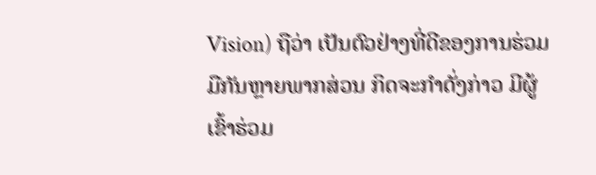Vision) ຖືວ່າ ເປັນຕົວຢ່າງທີ່ດີຂອງການຮ່ວມມືກັນຫຼາຍພາກສ່ວນ ກິດຈະກຳດັ່ງກ່າວ ມີຜູ້ເຂົ້າຮ່ວມ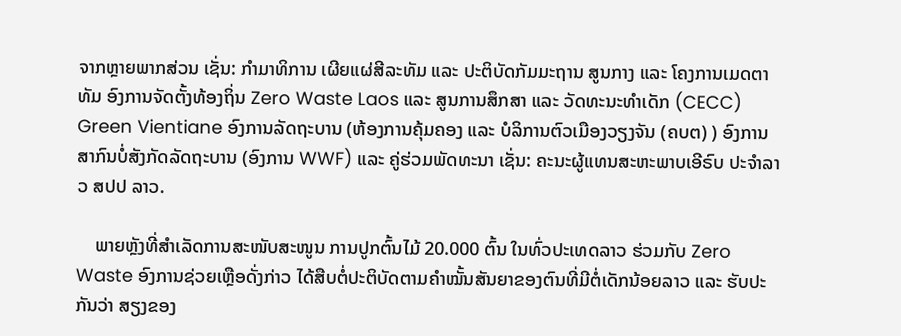ຈາກຫຼາຍພາກສ່ວນ ເຊັ່ນ: ກຳມາທິການ ເຜີຍແຜ່ສີລະທັມ ແລະ ປະຕິບັດກັມມະຖານ ສູນກາງ ແລະ ໂຄງການເມດຕາທັມ ອົງການຈັດຕັ້ງທ້ອງຖິ່ນ Zero Waste Laos ແລະ ສູນການສຶກສາ ແລະ ວັດທະນະທຳເດັກ (CECC) Green Vientiane ອົງການລັດຖະບານ (ຫ້ອງການຄຸ້ມຄອງ ແລະ ບໍລິການຕົວເມືອງວຽງຈັນ (ຄບຕ) ) ອົງການສາກົນບໍ່ສັງກັດລັດຖະບານ (ອົງການ WWF) ແລະ ຄູ່ຮ່ວມພັດທະນາ ເຊັ່ນ: ຄະນະຜູ້ແທນສະຫະພາບເອີຣົບ ປະຈໍາລາວ ສປປ ລາວ.

    ພາຍຫຼັງທີ່ສຳເລັດການສະໜັບສະໜູນ ການປູກຕົ້ນໄມ້ 20.000 ຕົ້ນ ໃນທົ່ວປະເທດລາວ ຮ່ວມກັບ Zero Waste ອົງການຊ່ວຍເຫຼືອດັ່ງກ່າວ ໄດ້ສືບຕໍ່ປະຕິບັດຕາມຄຳໝັ້ນສັນຍາຂອງຕົນທີ່ມີຕໍ່ເດັກນ້ອຍລາວ ແລະ ຮັບປະກັນວ່າ ສຽງຂອງ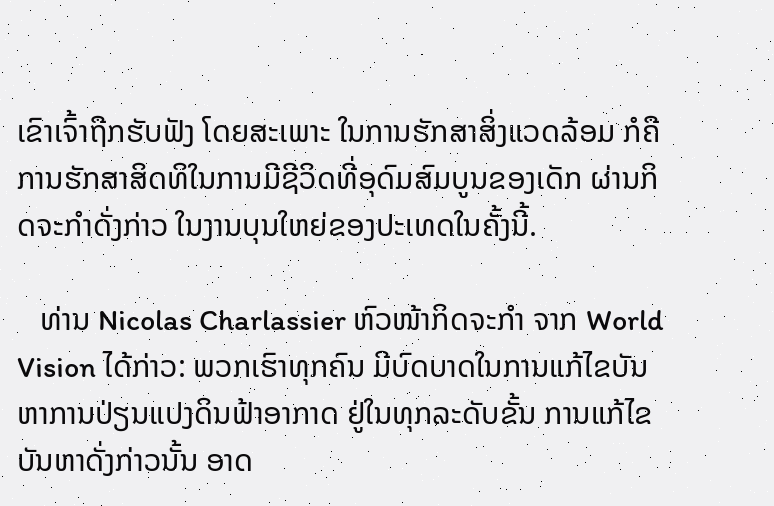ເຂົາເຈົ້າຖືກຮັບຟັງ ໂດຍສະເພາະ ໃນການຮັກສາສິ່ງແວດລ້ອມ ກໍຄື ການຮັກສາສິດທິໃນການມີຊີວິດທີ່ອຸດົມສົມບູນຂອງເດັກ ຜ່ານກິດຈະກຳດັ່ງກ່າວ ໃນງານບຸນໃຫຍ່ຂອງປະເທດໃນຄັ້ງນີ້.

   ທ່ານ Nicolas Charlassier ຫົວໜ້າກິດຈະກຳ ຈາກ World Vision ໄດ້ກ່າວ: ພວກເຮົາທຸກຄົນ ມີບົດບາດໃນການແກ້ໄຂບັນຫາການປ່ຽນແປງດິນຟ້າອາກາດ ຢູ່ໃນທຸກລະດັບຂັ້ນ ການແກ້ໄຂບັນຫາດັ່ງກ່າວນັ້ນ ອາດ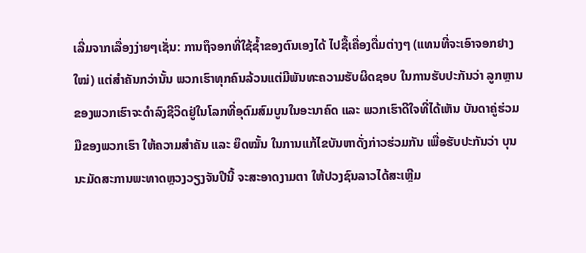ເລີ່ມຈາກເລື່ອງງ່າຍໆເຊັ່ນ: ການຖຶຈອກທີ່ໃຊ້ຊ້ຳຂອງຕົນເອງໄດ້ ໄປຊື້ເຄື່ອງດື່ມຕ່າງໆ (ແທນທີ່ຈະເອົາຈອກຢາງໃໝ່) ແຕ່ສຳຄັນກວ່ານັ້ນ ພວກເຮົາທຸກຄົນລ້ວນແຕ່ມີພັນທະຄວາມຮັບຜິດຊອບ ໃນການຮັບປະກັນວ່າ ລູກຫຼານຂອງພວກເຮົາຈະດຳລົງຊີວິດຢູ່ໃນໂລກທີ່ອຸດົມສົມບູນໃນອະນາຄົດ ແລະ ພວກເຮົາດີໃຈທີ່ໄດ້ເຫັນ ບັນດາຄູ່ຮ່ວມມືຂອງພວກເຮົາ ໃຫ້ຄວາມສຳຄັນ ແລະ ຍຶດໝັ້ນ ໃນການແກ້ໄຂບັນຫາດັ່ງກ່າວຮ່ວມກັນ ເພື່ອຮັບປະກັນວ່າ ບຸນນະມັດສະການພະທາດຫຼວງວຽງຈັນປີນີ້ ຈະສະອາດງາມຕາ ໃຫ້ປວງຊົນລາວໄດ້ສະເຫຼີມ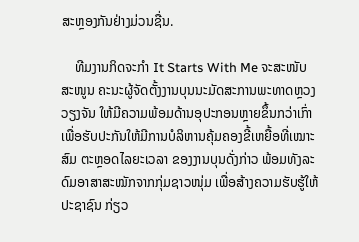ສະຫຼອງກັນຢ່າງມ່ວນຊື່ນ.

    ທີມງານກິດຈະກຳ It Starts With Me ຈະສະໜັບສະໜູນ ຄະນະຜູ້ຈັດຕັ້ງງານບຸນນະມັດສະການພະທາດຫຼວງວຽງຈັນ ໃຫ້ມີຄວາມພ້ອມດ້ານອຸປະກອນຫຼາຍຂຶ້ນກວ່າເກົ່າ ເພື່ອຮັບປະກັນໃຫ້ມີການບໍລິຫານຄຸ້ມຄອງຂີ້ເຫຍື້ອທີ່ເໝາະສົມ ຕະຫຼອດໄລຍະເວລາ ຂອງງານບຸນດັ່ງກ່າວ ພ້ອມທັງລະດົມອາສາສະໝັກຈາກກຸ່ມຊາວໜຸ່ມ ເພື່ອສ້າງຄວາມຮັບຮູ້ໃຫ້ປະຊາຊົນ ກ່ຽວ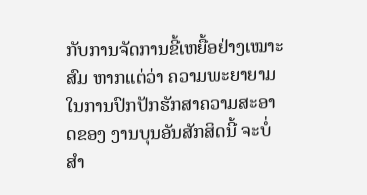ກັບການຈັດການຂີ້ເຫຍື້ອຢ່າງເໝາະສົມ ຫາກແຕ່ວ່າ ຄວາມພະຍາຍາມ ໃນການປົກປັກຮັກສາຄວາມສະອາດຂອງ ງານບຸນອັນສັກສິດນີ້ ຈະບໍ່ສຳ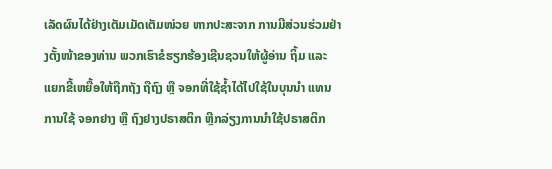ເລັດຜົນໄດ້ຢ່າງເຕັມເມັດເຕັມໜ່ວຍ ຫາກປະສະຈາກ ການມີສ່ວນຮ່ວມຢ່າງຕັ້ງໜ້າຂອງທ່ານ ພວກເຮົາຂໍຮຽກຮ້ອງເຊີນຊວນໃຫ້ຜູ້ອ່ານ ຖິ້ມ ແລະ ແຍກຂີ້ເຫຍື້ອໃຫ້ຖືກຖັງ ຖືຖົງ ຫຼື ຈອກທີ່ໃຊ້ຊ້ຳໄດ້ໄປໃຊ້ໃນບຸນນຳ ແທນການໃຊ້ ຈອກຢາງ ຫຼື ຖົງຢາງປຣາສຕິກ ຫຼີກລ່ຽງການນຳໃຊ້ປຣາສຕິກ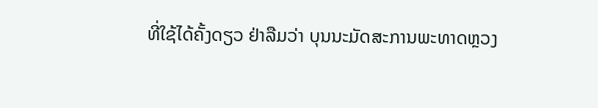ທີ່ໃຊ້ໄດ້ຄັ້ງດຽວ ຢ່າລືມວ່າ ບຸນນະມັດສະການພະທາດຫຼວງ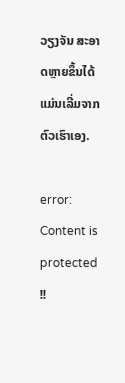ວຽງຈັນ ສະອາດຫຼາຍຂຶ້ນໄດ້ ແມ່ນເລີ່ມຈາກຕົວເຮົາເອງ.

error: Content is protected !!